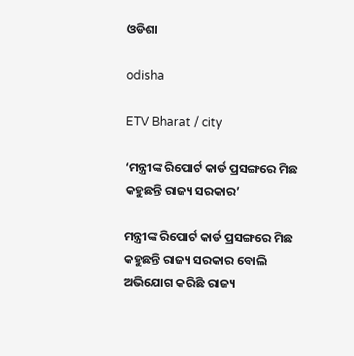ଓଡିଶା

odisha

ETV Bharat / city

‘ମନ୍ତ୍ରୀଙ୍କ ରିପୋର୍ଟ କାର୍ଡ ପ୍ରସଙ୍ଗରେ ମିଛ କହୁଛନ୍ତି ରାଜ୍ୟ ସରକାର’

ମନ୍ତ୍ରୀଙ୍କ ରିପୋର୍ଟ କାର୍ଡ ପ୍ରସଙ୍ଗରେ ମିଛ କହୁଛନ୍ତି ରାଜ୍ୟ ସରକାର ବୋଲି ଅଭିଯୋଗ କରିଛି ରାଜ୍ୟ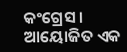କଂଗ୍ରେସ । ଆୟୋଜିତ ଏକ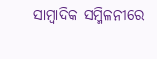ସାମ୍ବାଦିକ ସମ୍ମିଳନୀରେ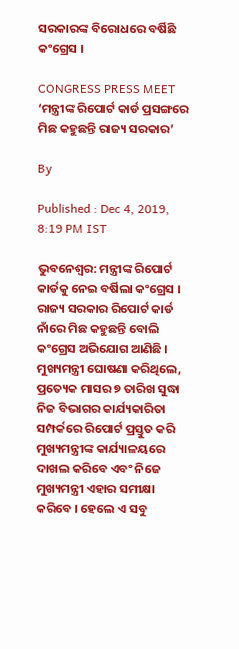ସରକାରଙ୍କ ବିରୋଧରେ ବର୍ଷିଛି କଂଗ୍ରେସ ।

CONGRESS PRESS MEET
‘ମନ୍ତ୍ରୀଙ୍କ ରିପୋର୍ଟ କାର୍ଡ ପ୍ରସଙ୍ଗରେ ମିଛ କହୁଛନ୍ତି ରାଜ୍ୟ ସରକାର’

By

Published : Dec 4, 2019, 8:19 PM IST

ଭୁବନେଶ୍ବର: ମନ୍ତ୍ରୀଙ୍କ ରିପୋର୍ଟ କାର୍ଡକୁ ନେଇ ବର୍ଷିଲା କଂଗ୍ରେସ । ରାଜ୍ୟ ସରକାର ରିପୋର୍ଟ କାର୍ଡ ନାଁରେ ମିଛ କହୁଛନ୍ତି ବୋଲି କଂଗ୍ରେସ ଅଭିଯୋଗ ଆଣିଛି । ମୁଖ୍ୟମନ୍ତ୍ରୀ ଘୋଷଣା କରିଥିଲେ, ପ୍ରତ୍ୟେକ ମାସର ୭ ତାରିଖ ସୁଦ୍ଧା ନିଜ ବିଭାଗର କାର୍ଯ୍ୟକାରିତା ସମ୍ପର୍କରେ ରିପୋର୍ଟ ପ୍ରସ୍ତୁତ କରି ମୁଖ୍ୟମନ୍ତ୍ରୀଙ୍କ କାର୍ଯ୍ୟାଳୟରେ ଦାଖଲ କରିବେ ଏବଂ ନିଜେ ମୁଖ୍ୟମନ୍ତ୍ରୀ ଏହାର ସମୀକ୍ଷା କରିବେ । ହେଲେ ଏ ସବୁ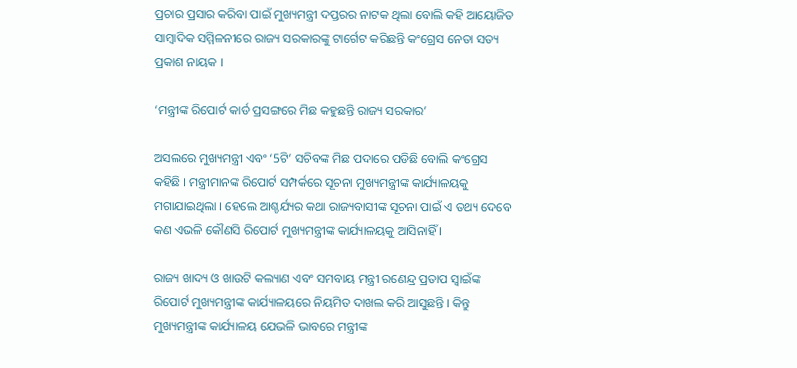ପ୍ରଚାର ପ୍ରସାର କରିବା ପାଇଁ ମୁଖ୍ୟମନ୍ତ୍ରୀ ଦପ୍ତରର ନାଟକ ଥିଲା ବୋଲି କହି ଆୟୋଜିତ ସାମ୍ବାଦିକ ସମ୍ମିଳନୀରେ ରାଜ୍ୟ ସରକାରଙ୍କୁ ଟାର୍ଗେଟ କରିଛନ୍ତି କଂଗ୍ରେସ ନେତା ସତ୍ୟ ପ୍ରକାଶ ନାୟକ ।

‘ମନ୍ତ୍ରୀଙ୍କ ରିପୋର୍ଟ କାର୍ଡ ପ୍ରସଙ୍ଗରେ ମିଛ କହୁଛନ୍ତି ରାଜ୍ୟ ସରକାର’

ଅସଲରେ ମୁଖ୍ୟମନ୍ତ୍ରୀ ଏବଂ ‘5ଟି’ ସଚିବଙ୍କ ମିଛ ପଦାରେ ପଡିଛି ବୋଲି କଂଗ୍ରେସ କହିଛି । ମନ୍ତ୍ରୀମାନଙ୍କ ରିପୋର୍ଟ ସମ୍ପର୍କରେ ସୂଚନା ମୁଖ୍ୟମନ୍ତ୍ରୀଙ୍କ କାର୍ଯ୍ୟାଳୟକୁ ମଗାଯାଇଥିଲା । ହେଲେ ଆଶ୍ଚର୍ଯ୍ୟର କଥା ରାଜ୍ୟବାସୀଙ୍କ ସୂଚନା ପାଇଁ ଏ ତଥ୍ୟ ଦେବେ କଣ ଏଭଳି କୌଣସି ରିପୋର୍ଟ ମୁଖ୍ୟମନ୍ତ୍ରୀଙ୍କ କାର୍ଯ୍ୟାଳୟକୁ ଆସିନାହିଁ ।

ରାଜ୍ୟ ଖାଦ୍ୟ ଓ ଖାଉଟି କଲ୍ୟାଣ ଏବଂ ସମବାୟ ମନ୍ତ୍ରୀ ରଣେନ୍ଦ୍ର ପ୍ରତାପ ସ୍ବାଇଁଙ୍କ ରିପୋର୍ଟ ମୁଖ୍ୟମନ୍ତ୍ରୀଙ୍କ କାର୍ଯ୍ୟାଳୟରେ ନିୟମିତ ଦାଖଲ କରି ଆସୁଛନ୍ତି । କିନ୍ତୁ ମୁଖ୍ୟମନ୍ତ୍ରୀଙ୍କ କାର୍ଯ୍ୟାଳୟ ଯେଭଳି ଭାବରେ ମନ୍ତ୍ରୀଙ୍କ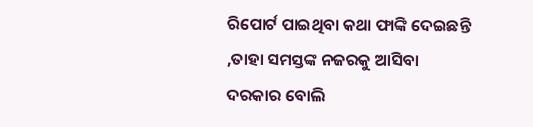ରିପୋର୍ଟ ପାଇଥିବା କଥା ଫାଙ୍କି ଦେଇଛନ୍ତି ,ତାହା ସମସ୍ତଙ୍କ ନଜରକୁ ଆସିବା ଦରକାର ବୋଲି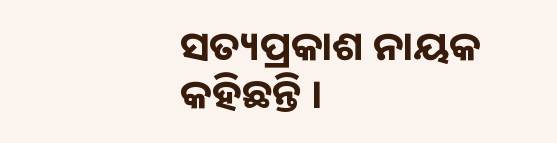ସତ୍ୟପ୍ରକାଶ ନାୟକ କହିଛନ୍ତି ।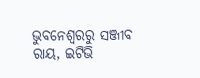ଭୁବନେଶ୍ବରରୁ ସଞ୍ଜୀବ ରାୟ, ଇଟିଭି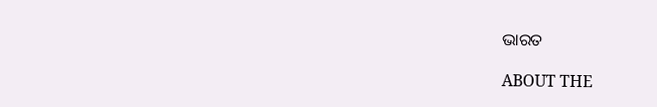ଭାରତ

ABOUT THE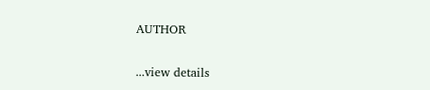AUTHOR

...view details